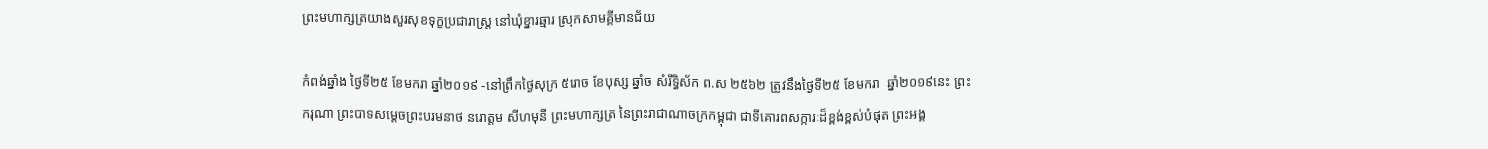ព្រះមហាក្សត្រយាងសួរសុខទុក្ខប្រជារាស្រ្ត នៅឃុំខ្នារឆ្មារ ស្រុកសាមគ្គីមានជ័យ

កំពង់ឆ្នាំង ថ្ងៃទី២៥ ខែមករា ឆ្នាំ២០១៩ -នៅព្រឹកថ្ងៃសុក្រ ៥រោច ខែបុស្ស ឆ្នាំច សំរឹទ្ធិស័ក ព.ស ២៥៦២ ត្រូវនឹងថ្ងៃទី២៥ ខែមករា  ឆ្នាំ២០១៩នេះ ព្រះករុណា ព្រះបាទសមេ្តចព្រះបរមនាថ នរោត្តម សីហមុនី ព្រះមហាក្សត្រ នៃព្រះរាជាណាចក្រកម្ពុជា ជាទីគោរពសក្ការៈដ៏ខ្ពង់ខ្ពស់បំផុត ព្រះអង្គ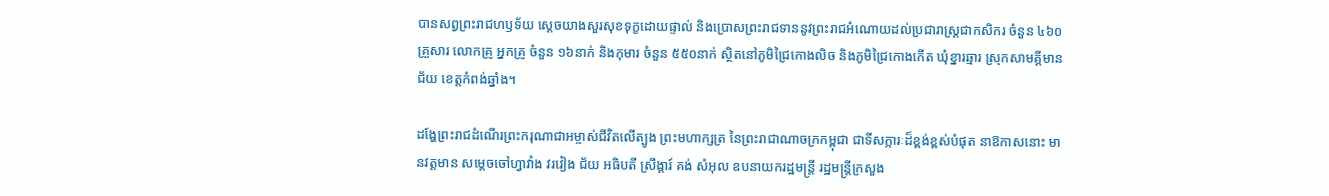បានសព្វព្រះរាជហឫទ័យ ស្តេចយាងសួរសុខទុក្ខដោយផ្ទាល់ និងប្រោសព្រះរាជទាននូវព្រះរាជអំណោយដល់ប្រជារាស្រ្តជាកសិករ ចំនួន ៤៦០គ្រួសារ លោកគ្រូ អ្នកគ្រូ ចំនួន ១៦នាក់ និងកុមារ ចំនួន ៥៥០នាក់ ស្ថិតនៅភូមិជ្រៃកោងលិច និងភូមិជ្រៃកោងកើត ឃុំខ្នារឆ្មារ ស្រុកសាមគ្គីមានជ័យ ខេត្តកំពង់ឆ្នាំង។

ដង្ហែព្រះរាជដំណើរព្រះករុណាជាអម្ចាស់ជីវិតលើត្បូង ព្រះមហាក្សត្រ នៃព្រះរាជាណាចក្រកម្ពុជា ជាទីសក្ការៈដ៏ខ្ពង់ខ្ពស់បំផុត នាឱកាសនោះ មានវត្តមាន សម្តេចចៅហ្វាវាំង វរវៀង ជ័យ អធិបតី ស្រឹង្គារ៍ គង់ សំអុល ឧបនាយករដ្ឋមន្រ្តី រដ្ឋមន្រ្តីក្រសួង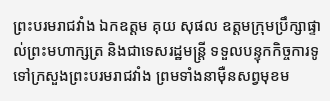ព្រះបរមរាជវាំង ឯកឧត្តម គុយ សុផល ឧត្តមក្រុមប្រឹក្សាផ្ទាល់ព្រះមហាក្សត្រ និងជាទេសរដ្ឋមន្រ្តី ទទួលបន្ទុកកិច្ចការទូទៅក្រសួងព្រះបរមរាជវាំង ព្រមទាំងនាម៉ឺនសព្វមុខម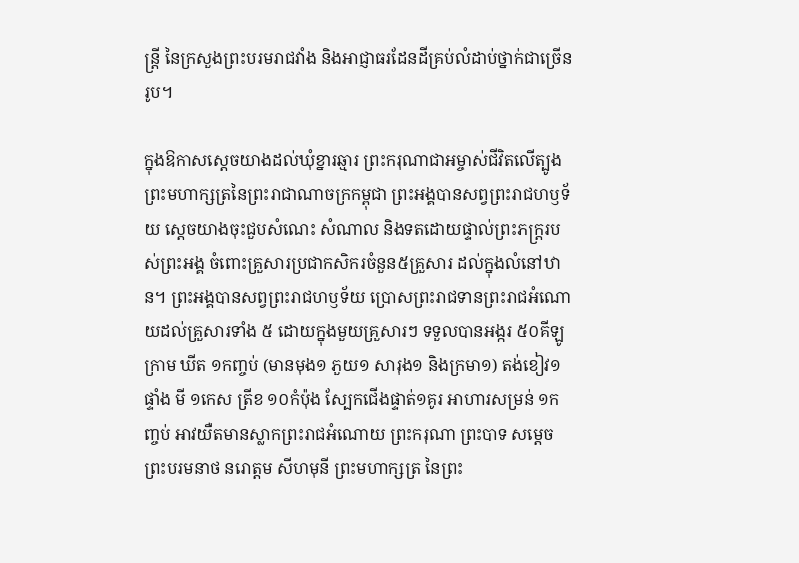ន្រ្តី នៃក្រសួងព្រះបរមរាជវាំង និងអាជ្ញាធរដែនដីគ្រប់លំដាប់ថ្នាក់ជាច្រើនរូប។

ក្នុងឱកាសស្តេចយាងដល់ឃុំខ្នារឆ្មារ ព្រះករុណាជាអម្ចាស់ជីវិតលើត្បូង ព្រះមហាក្សត្រនៃព្រះរាជាណាចក្រកម្ពុជា ព្រះអង្គបានសព្វព្រះរាជហឫទ័យ ស្តេចយាងចុះជួបសំណេះ សំណាល និងទតដោយផ្ទាល់ព្រះភក្ត្ររបស់ព្រះអង្គ ចំពោះគ្រួសារប្រជាកសិករចំនួន៥គ្រួសារ ដល់ក្នុងលំនៅឋាន។ ព្រះអង្គបានសព្វព្រះរាជហឫទ័យ ប្រោសព្រះរាជទានព្រះរាជអំណោយដល់គ្រួសារទាំង ៥ ដោយក្នុងមួយគ្រួសារៗ ទទួលបានអង្ករ ៥០គីឡូក្រាម ឃីត ១កញ្ចប់ (មានមុង១ ភួយ១ សារុង១ និងក្រមា១) តង់ខៀវ១ផ្ទាំង មី ១កេស ត្រីខ ១០កំប៉ុង ស្បែកជើងផ្ទាត់១គូរ អាហារសម្រន់ ១កញ្ចប់ អាវយឺតមានស្លាកព្រះរាជអំណោយ ព្រះករុណា ព្រះបាទ សម្តេចព្រះបរមនាថ នរោត្តម សីហមុនី ព្រះមហាក្សត្រ នៃព្រះ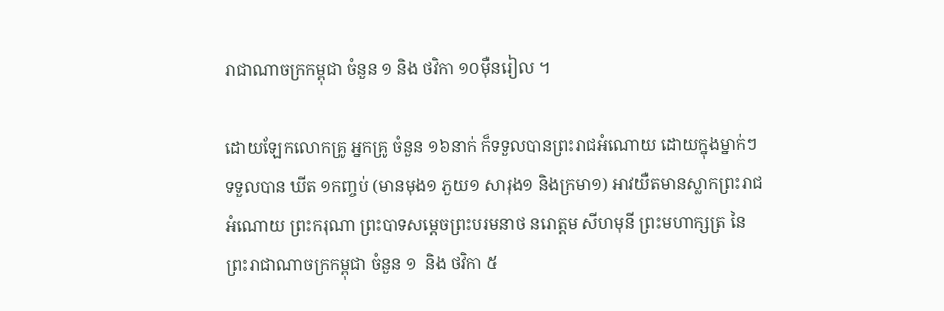រាជាណាចក្រកម្ពុជា ចំនួន ១ និង ថវិកា ១០ម៉ឺនរៀល ។

ដោយឡែកលោកគ្រូ អ្នកគ្រូ ចំនួន ១៦នាក់ ក៏ទទួលបានព្រះរាជអំណោយ ដោយក្នុងម្នាក់ៗទទួលបាន ឃីត ១កញ្ចប់ (មានមុង១ ភួយ១ សារុង១ និងក្រមា១) អាវយឺតមានស្លាកព្រះរាជអំណោយ ព្រះករុណា ព្រះបាទសម្តេចព្រះបរមនាថ នរោត្តម សីហមុនី ព្រះមហាក្សត្រ នៃព្រះរាជាណាចក្រកម្ពុជា ចំនួន ១  និង ថវិកា ៥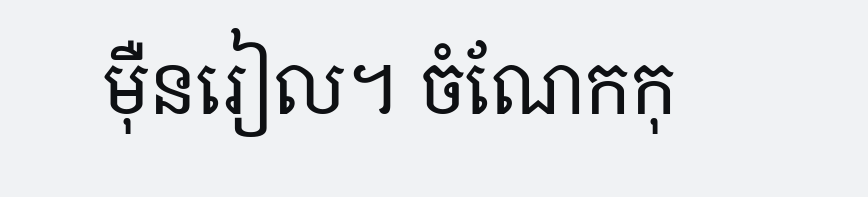ម៉ឺនរៀល។ ចំណែកកុ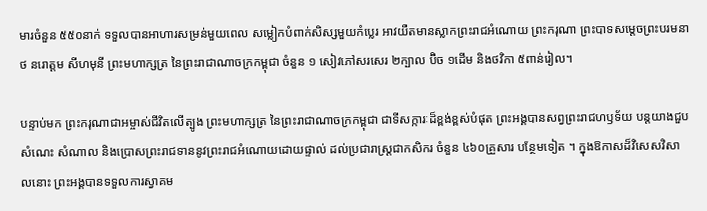មារចំនួន ៥៥០នាក់ ទទួលបានអាហារសម្រន់មួយពេល សម្លៀកបំពាក់សិស្សមួយកំប្លេរ អាវយឺតមានស្លាកព្រះរាជអំណោយ ព្រះករុណា ព្រះបាទសម្តេចព្រះបរមនាថ នរោត្តម សីហមុនី ព្រះមហាក្សត្រ នៃព្រះរាជាណាចក្រកម្ពុជា ចំនួន ១ សៀវភៅសរសេរ ២ក្បាល ប៊ិច ១ដើម និងថវិកា ៥ពាន់រៀល។

បន្ទាប់មក ព្រះករុណាជាអម្ចាស់ជីវិតលើត្បូង ព្រះមហាក្សត្រ នៃព្រះរាជាណាចក្រកម្ពុជា ជាទីសក្ការៈដ៏ខ្ពង់ខ្ពស់បំផុត ព្រះអង្គបានសព្វព្រះរាជហឫទ័យ បន្តយាងជួបសំណេះ សំណាល និងប្រោសព្រះរាជទាននូវព្រះរាជអំណោយដោយផ្ទាល់ ដល់ប្រជារាស្រ្តជាកសិករ ចំនួន ៤៦០គ្រួសារ បន្ថែមទៀត ។ ក្នុងឱកាសដ៏វិសេសវិសាលនោះ ព្រះអង្គបានទទួលការស្វាគម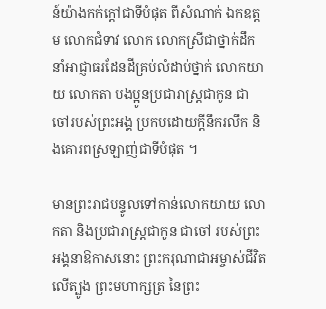ន៍យ៉ាងកក់ក្តៅជាទីបំផុត ពីសំណាក់ ឯកឧត្តម លោកជំទាវ លោក លោកស្រីជាថ្នាក់ដឹកនាំអាជ្ញាធរដែនដីគ្រប់លំដាប់ថ្នាក់ លោកយាយ លោកតា បងប្អូនប្រជារាស្រ្តជាកូន ជាចៅរបស់ព្រះអង្គ ប្រកបដោយក្តីនឹករលឹក និងគោរពស្រឡាញ់ជាទីបំផុត ។

មានព្រះរាជបន្ទូលទៅកាន់លោកយាយ លោកតា និងប្រជារាស្រ្តជាកូន ជាចៅ របស់ព្រះអង្គនាឱកាសនោះ ព្រះករុណាជាអម្ចាស់ជីវិតលើត្បូង ព្រះមហាក្សត្រ នៃព្រះ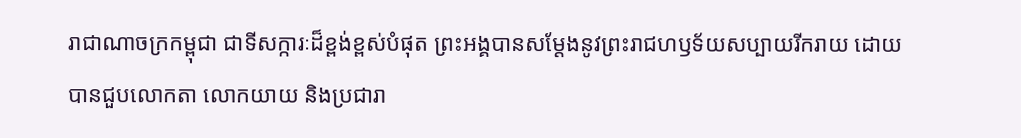រាជាណាចក្រកម្ពុជា ជាទីសក្ការៈដ៏ខ្ពង់ខ្ពស់បំផុត ព្រះអង្គបានសម្ដែងនូវព្រះរាជហឫទ័យសប្បាយរីករាយ ដោយបានជួបលោកតា លោកយាយ និងប្រជារា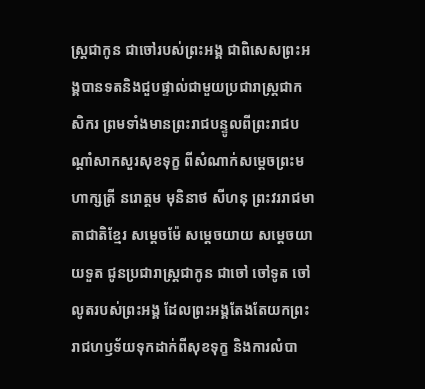ស្រ្តជាកូន ជាចៅរបស់ព្រះអង្គ ជាពិសេសព្រះអង្គបានទតនិងជួបផ្ទាល់ជាមួយប្រជារាស្រ្តជាកសិករ ព្រមទាំងមានព្រះរាជបន្ទូលពីព្រះរាជបណ្តាំសាកសួរសុខទុក្ខ ពីសំណាក់សម្តេចព្រះមហាក្សត្រី នរោត្តម មុនិនាថ សីហនុ ព្រះវររាជមាតាជាតិខ្មែរ សម្តេចម៉ែ សម្តេចយាយ សមេ្តចយាយទួត ជូនប្រជារាស្ត្រជាកូន ជាចៅ ចៅទូត ចៅលូតរបស់ព្រះអង្គ ដែលព្រះអង្គតែងតែយកព្រះរាជហឫទ័យទុកដាក់ពីសុខទុក្ខ និងការលំបា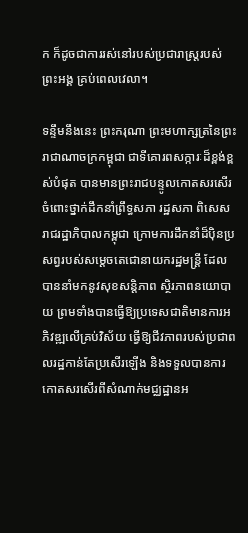ក ក៏ដូចជាការរស់នៅរបស់ប្រជារាស្ត្ររបស់ព្រះអង្គ គ្រប់ពេលវេលា។

ទន្ទឹមនឹងនេះ ព្រះករុណា ព្រះមហាក្សត្រនៃព្រះរាជាណាចក្រកម្ពុជា ជាទីគោរពសក្ការៈដ៏ខ្ពង់ខ្ពស់បំផុត បានមានព្រះរាជបន្ទូលកោតសរសើរចំពោះថ្នាក់ដឹកនាំព្រឹទ្ធសភា រដ្ឋសភា ពិសេសរាជរដ្ឋាភិបាលកម្ពុជា ក្រោមការដឹកនាំដ៏ប៉ិនប្រសព្វរបស់សម្តេចតេជោនាយករដ្ឋមន្រ្តី ដែលបាននាំមកនូវសុខសន្តិភាព ស្ថិរភាពនយោបាយ ព្រមទាំងបានធ្វើឱ្យប្រទេសជាតិមានការអភិវឌ្ឍលើគ្រប់វិស័យ ធ្វើឱ្យជីវភាពរបស់ប្រជាពលរដ្ឋកាន់តែប្រសើរឡើង និងទទួលបានការកោតសរសើរពីសំណាក់មជ្ឈដ្ឋានអ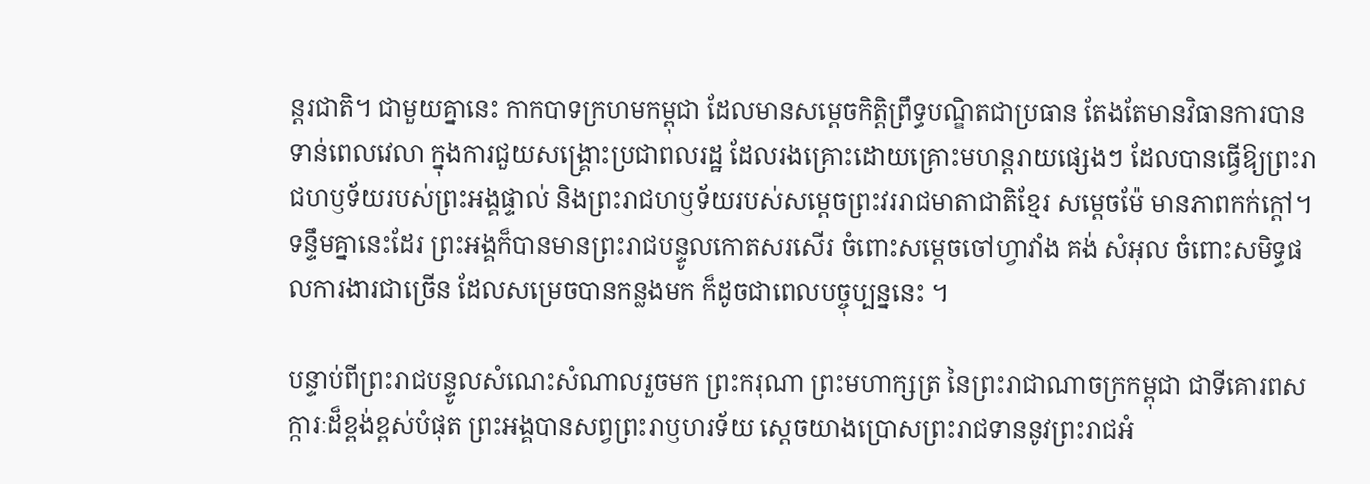ន្តរជាតិ។ ជាមួយគ្នានេះ កាកបាទក្រហមកម្ពុជា ដែលមានសម្តេចកិត្តិព្រឹទ្ធបណ្ឌិតជាប្រធាន តែងតែមានវិធានការបានទាន់ពេលវេលា ក្នុងការជួយសង្រ្គោះប្រជាពលរដ្ឋ ដែលរងគ្រោះដោយគ្រោះមហន្តរាយផ្សេងៗ ដែលបានធ្វើឱ្យព្រះរាជហឫទ័យរបស់ព្រះអង្គផ្ទាល់ និងព្រះរាជហឫទ័យរបស់សម្តេចព្រះវររាជមាតាជាតិខ្មែរ សម្តេចម៉ែ មានភាពកក់ក្តៅ។ ទន្ទឹមគ្នានេះដែរ ព្រះអង្គក៏បានមានព្រះរាជបន្ទូលកោតសរសើរ ចំពោះសម្តេចចៅហ្វាវាំង គង់ សំអុល ចំពោះសមិទ្ធផលការងារជាច្រើន ដែលសម្រេចបានកន្លងមក ក៏ដូចជាពេលបច្ចុប្បន្ននេះ ។

បន្ទាប់ពីព្រះរាជបន្ទូលសំណេះសំណាលរួចមក ព្រះករុណា ព្រះមហាក្សត្រ នៃព្រះរាជាណាចក្រកម្ពុជា ជាទីគោរពសក្ការៈដ៏ខ្ពង់ខ្ពស់បំផុត ព្រះអង្គបានសព្វព្រះរាឫហរទ័យ ស្តេចយាងប្រោសព្រះរាជទាននូវព្រះរាជអំ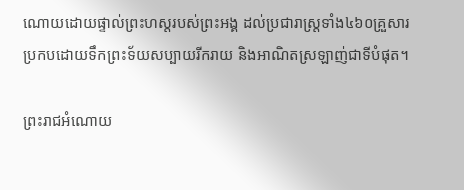ណោយដោយផ្ទាល់ព្រះហស្តរបស់ព្រះអង្គ ដល់ប្រជារាស្រ្តទាំង៤៦០គ្រួសារ ប្រកបដោយទឹកព្រះទ័យសប្បាយរីករាយ និងអាណិតស្រឡាញ់ជាទីបំផុត។

ព្រះរាជអំណោយ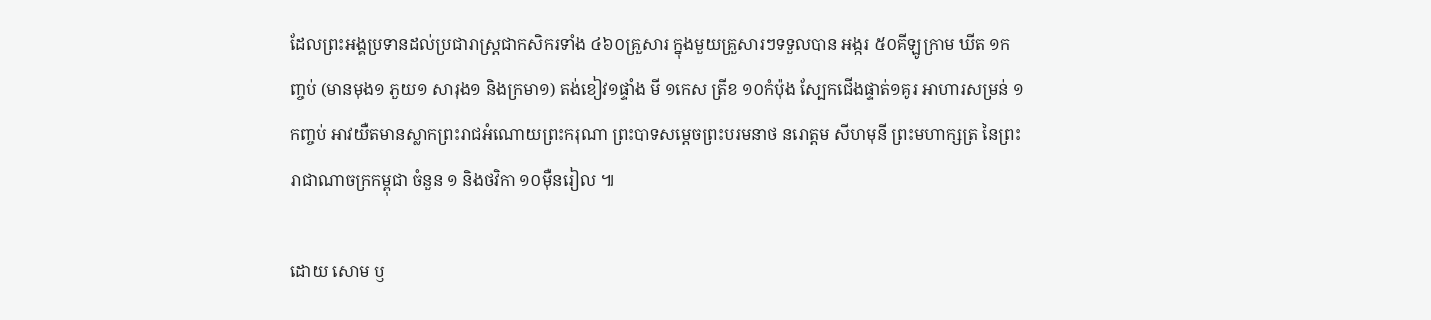ដែលព្រះអង្គប្រទានដល់ប្រជារាស្ត្រជាកសិករទាំង ៤៦០គ្រួសារ ក្នុងមួយគ្រួសារៗទទួលបាន អង្ករ ៥០គីឡូក្រាម ឃីត ១កញ្ចប់ (មានមុង១ ភួយ១ សារុង១ និងក្រមា១) តង់ខៀវ១ផ្ទាំង មី ១កេស ត្រីខ ១០កំប៉ុង ស្បែកជើងផ្ទាត់១គូរ អាហារសម្រន់ ១កញ្ចប់ អាវយឺតមានស្លាកព្រះរាជអំណោយព្រះករុណា ព្រះបាទសម្តេចព្រះបរមនាថ នរោត្តម សីហមុនី ព្រះមហាក្សត្រ នៃព្រះរាជាណាចក្រកម្ពុជា ចំនួន ១ និងថវិកា ១០ម៉ឺនរៀល ៕

ដោយ សោម ឫ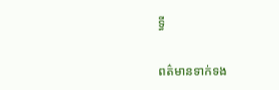ទ្ធី

ពត៌មានទាក់ទង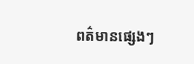ពត៌មានផ្សេងៗ